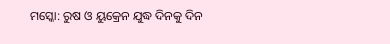ମସ୍କୋ: ରୁଷ ଓ ୟୁକ୍ରେନ ଯୁଦ୍ଧ ଦିନକୁ ଦିନ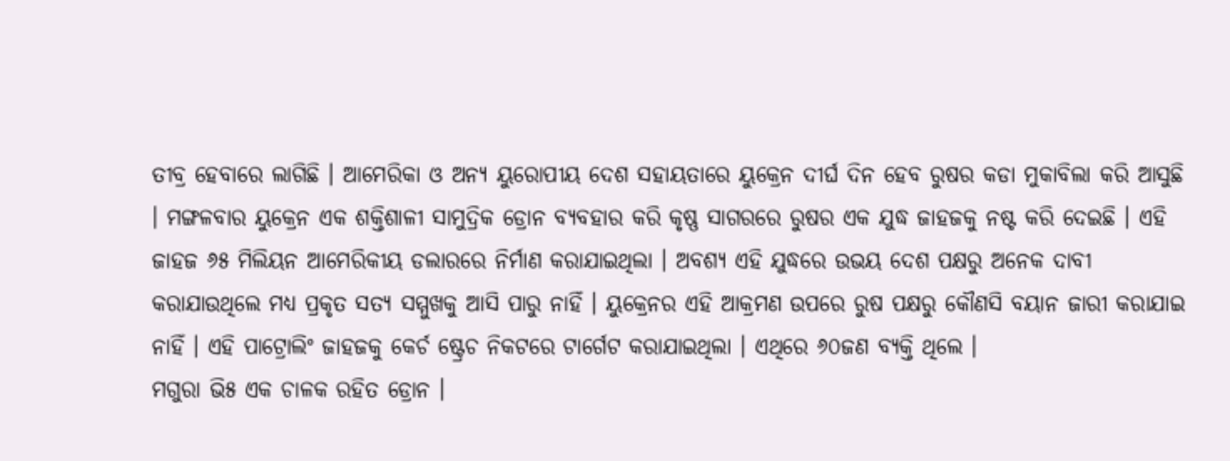ତୀବ୍ର ହେବାରେ ଲାଗିଛି । ଆମେରିକା ଓ ଅନ୍ୟ ୟୁରୋପୀୟ ଦେଶ ସହାୟତାରେ ୟୁକ୍ରେନ ଦୀର୍ଘ ଦିନ ହେବ ରୁଷର କଡା ମୁକାବିଲା କରି ଆସୁଛି । ମଙ୍ଗଳବାର ୟୁକ୍ରେନ ଏକ ଶକ୍ତିଶାଳୀ ସାମୁଦ୍ରିକ ଡ୍ରୋନ ବ୍ୟବହାର କରି କୃଷ୍ଣ ସାଗରରେ ରୁଷର ଏକ ଯୁଦ୍ଧ ଜାହଜକୁ ନଷ୍ଟ କରି ଦେଇଛି । ଏହି ଜାହଜ ୬୫ ମିଲିୟନ ଆମେରିକୀୟ ଡଲାରରେ ନିର୍ମାଣ କରାଯାଇଥିଲା । ଅବଶ୍ୟ ଏହି ଯୁଦ୍ଧରେ ଉଭୟ ଦେଶ ପକ୍ଷରୁ ଅନେକ ଦାବୀ କରାଯାଉଥିଲେ ମଧ୍ୟ ପ୍ରକୃତ ସତ୍ୟ ସମ୍ମୁଖକୁ ଆସି ପାରୁ ନାହିଁ । ୟୁକ୍ରେନର ଏହି ଆକ୍ରମଣ ଉପରେ ରୁଷ ପକ୍ଷରୁ କୌଣସି ବୟାନ ଜାରୀ କରାଯାଇ ନାହିଁ । ଏହି ପାଟ୍ରୋଲିଂ ଜାହଜକୁ କେର୍ଚ ଷ୍ଟ୍ରେଚ ନିକଟରେ ଟାର୍ଗେଟ କରାଯାଇଥିଲା । ଏଥିରେ ୬୦ଜଣ ବ୍ୟକ୍ତି ଥିଲେ ।
ମଗୁରା ଭି୫ ଏକ ଚାଳକ ରହିତ ଡ୍ରୋନ ।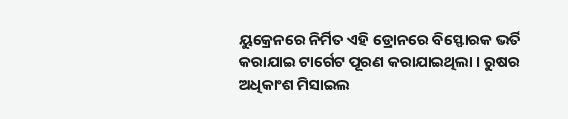ୟୁକ୍ରେନରେ ନିର୍ମିତ ଏହି ଡ୍ରୋନରେ ବିସ୍ଫୋରକ ଭର୍ତି କରାଯାଇ ଟାର୍ଗେଟ ପୂରଣ କରାଯାଇଥିଲା । ରୁଷର ଅଧିକାଂଶ ମିସାଇଲ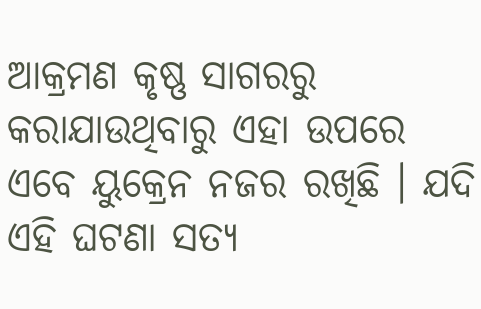ଆକ୍ରମଣ କୃଷ୍ଣ ସାଗରରୁ କରାଯାଉଥିବାରୁ ଏହା ଉପରେ ଏବେ ୟୁକ୍ରେନ ନଜର ରଖିଛି । ଯଦି ଏହି ଘଟଣା ସତ୍ୟ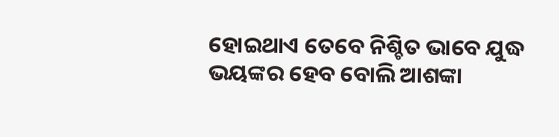ହୋଇଥାଏ ତେବେ ନିଶ୍ଚିତ ଭାବେ ଯୁଦ୍ଧ ଭୟଙ୍କର ହେବ ବୋଲି ଆଶଙ୍କା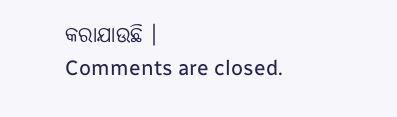କରାଯାଉଛି ।
Comments are closed.